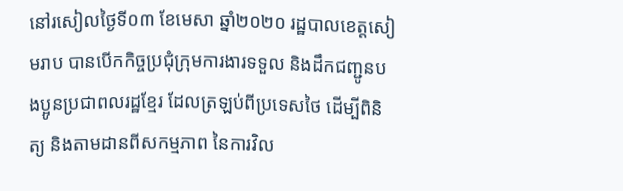នៅរសៀលថ្ងៃទី០៣ ខែមេសា ឆ្នាំ២០២០ រដ្ឋបាលខេត្តសៀមរាប បានបើកកិច្ចប្រជុំក្រុមការងារទទួល និងដឹកជញ្ជូនបងប្អូនប្រជាពលរដ្ឋខ្មែរ ដែលត្រឡប់ពីប្រទេសថៃ ដើម្បីពិនិត្យ និងតាមដានពីសកម្មភាព នៃការវិល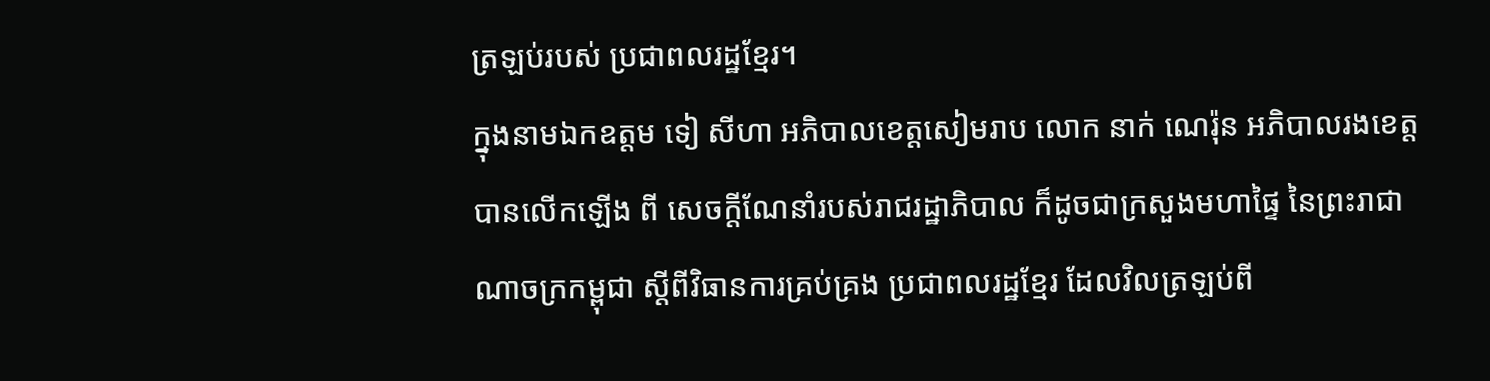ត្រឡប់របស់ ប្រជាពលរដ្ឋខ្មែរ។
ក្នុងនាមឯកឧត្តម ទៀ សីហា អភិបាលខេត្តសៀមរាប លោក នាក់ ណេរ៉ុន អភិបាលរងខេត្ត បានលើកឡើង ពី សេចក្ដីណែនាំរបស់រាជរដ្ឋាភិបាល ក៏ដូចជាក្រសួងមហាផ្ទៃ នៃព្រះរាជាណាចក្រកម្ពុជា ស្ដីពីវិធានការគ្រប់គ្រង ប្រជាពលរដ្ឋខ្មែរ ដែលវិលត្រឡប់ពី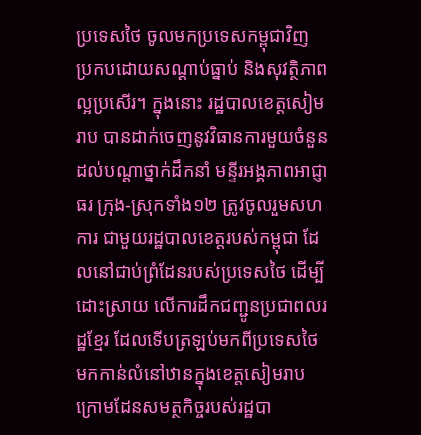ប្រទេសថៃ ចូលមកប្រទេសកម្ពុជាវិញ ប្រកបដោយសណ្ដាប់ធ្នាប់ និងសុវត្ថិភាពល្អប្រសើរ។ ក្នុងនោះ រដ្ឋបាលខេត្តសៀមរាប បានដាក់ចេញនូវវិធានការមួយចំនួន ដល់បណ្ដាថ្នាក់ដឹកនាំ មន្ទីរអង្គភាពអាជ្ញាធរ ក្រុង-ស្រុកទាំង១២ ត្រូវចូលរួមសហការ ជាមួយរដ្ឋបាលខេត្តរបស់កម្ពុជា ដែលនៅជាប់ព្រំដែនរបស់ប្រទេសថៃ ដើម្បីដោះស្រាយ លើការដឹកជញ្ជូនប្រជាពលរដ្ឋខ្មែរ ដែលទើបត្រឡប់មកពីប្រទេសថៃ មកកាន់លំនៅឋានក្នុងខេត្តសៀមរាប ក្រោមដែនសមត្ថកិច្ចរបស់រដ្ឋបា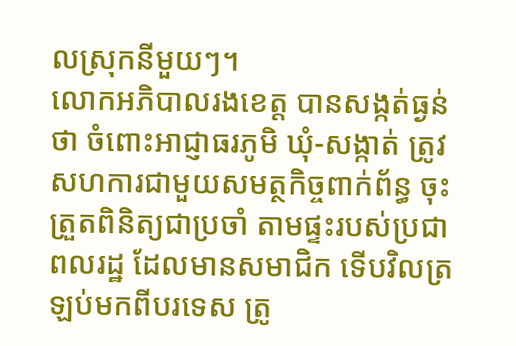លស្រុកនីមួយៗ។
លោកអភិបាលរងខេត្ត បានសង្កត់ធ្ងន់ថា ចំពោះអាជ្ញាធរភូមិ ឃុំ-សង្កាត់ ត្រូវសហការជាមួយសមត្ថកិច្ចពាក់ព័ន្ធ ចុះត្រួតពិនិត្យជាប្រចាំ តាមផ្ទះរបស់ប្រជាពលរដ្ឋ ដែលមានសមាជិក ទើបវិលត្រឡប់មកពីបរទេស ត្រូ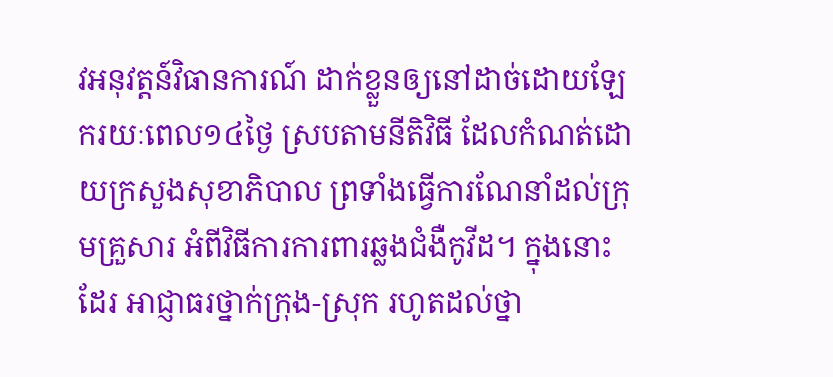វអនុវត្តន៍វិធានការណ៍ ដាក់ខ្លួនឲ្យនៅដាច់ដោយឡែករយៈពេល១៤ថ្ងៃ ស្របតាមនីតិវិធី ដែលកំណត់ដោយក្រសួងសុខាភិបាល ព្រទាំងធ្វើការណែនាំដល់ក្រុមគ្រួសារ អំពីវិធីការការពារឆ្លងជំងឺកូវីដ។ ក្នុងនោះដែរ អាជ្ញាធរថ្នាក់ក្រុង-ស្រុក រហូតដល់ថ្នា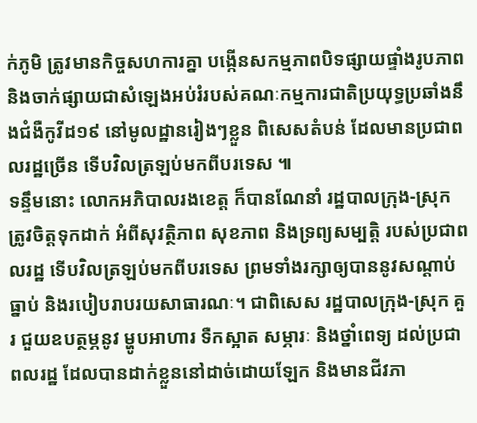ក់ភូមិ ត្រូវមានកិច្ចសហការគ្នា បង្កើនសកម្មភាពបិទផ្សាយផ្ទាំងរូបភាព និងចាក់ផ្សាយជាសំឡេងអប់រំរបស់គណៈកម្មការជាតិប្រយុទ្ធប្រឆាំងនឹងជំងឺកូវីដ១៩ នៅមូលដ្ឋានរៀងៗខ្លួន ពិសេសតំបន់ ដែលមានប្រជាពលរដ្ឋច្រើន ទើបវិលត្រឡប់មកពីបរទេស ៕
ទន្ទឹមនោះ លោកអភិបាលរងខេត្ត ក៏បានណែនាំ រដ្ឋបាលក្រុង-ស្រុក ត្រូវចិត្តទុកដាក់ អំពីសុវត្ថិភាព សុខភាព និងទ្រព្យសម្បត្តិ របស់ប្រជាពលរដ្ឋ ទើបវិលត្រឡប់មកពីបរទេស ព្រមទាំងរក្សាឲ្យបាននូវសណ្ដាប់ធ្នាប់ និងរបៀបរាបរយសាធារណៈ។ ជាពិសេស រដ្ឋបាលក្រុង-ស្រុក គួរ ជួយឧបត្ថម្ភនូវ ម្ហូបអាហារ ទឺកស្អាត សម្ភារៈ និងថ្នាំពេទ្យ ដល់ប្រជាពលរដ្ឋ ដែលបានដាក់ខ្លួននៅដាច់ដោយឡែក និងមានជីវភា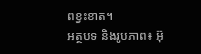ពខ្វះខាត។
អត្ថបទ និងរូបភាព៖ អ៊ុ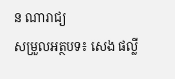ន ណារាជ្យ
សម្រួលអត្ថបទ៖ សេង ផល្លី